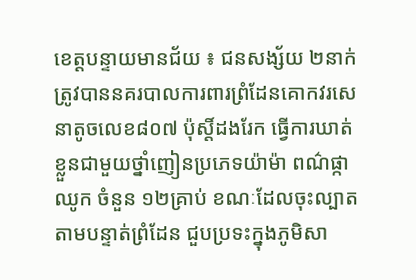ខេត្តបន្ទាយមានជ័យ ៖ ជនសង្ស័យ ២នាក់ ត្រូវបាននគរបាលការពារព្រំដែនគោកវរសេនាតូចលេខ៨០៧ ប៉ុស្តិ៍ដងរែក ធ្វើការឃាត់ខ្លួនជាមួយថ្នាំញៀនប្រភេទយ៉ាម៉ា ពណ៌ផ្កាឈូក ចំនួន ១២គ្រាប់ ខណៈដែលចុះល្បាតតាមបន្ទាត់ព្រំដែន ជួបប្រទះក្នុងភូមិសា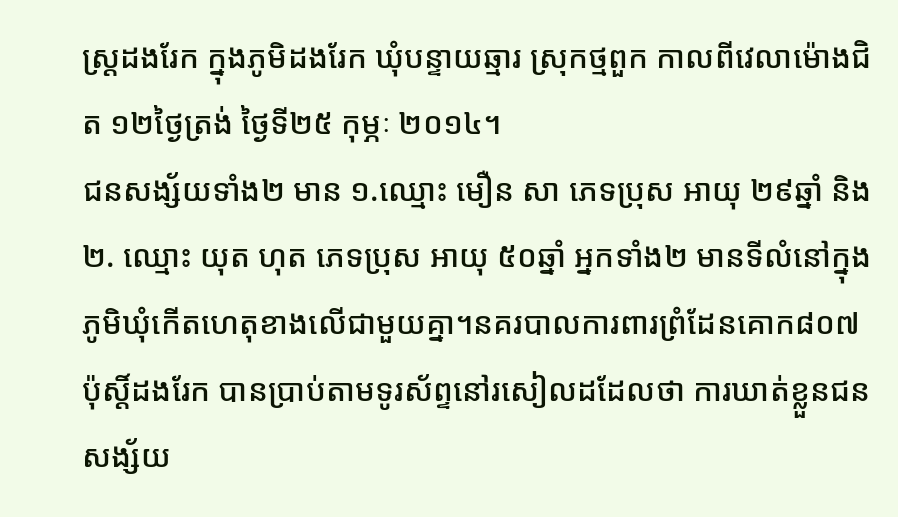ស្ត្រដងរែក ក្នុងភូមិដងរែក ឃុំបន្ទាយឆ្មារ ស្រុកថ្មពួក កាលពីវេលាម៉ោងជិត ១២ថ្ងៃត្រង់ ថ្ងៃទី២៥ កុម្ភៈ ២០១៤។
ជនសង្ស័យទាំង២ មាន ១.ឈ្មោះ មឿន សា ភេទប្រុស អាយុ ២៩ឆ្នាំ និង ២. ឈ្មោះ យុត ហុត ភេទប្រុស អាយុ ៥០ឆ្នាំ អ្នកទាំង២ មានទីលំនៅក្នុងភូមិឃុំកើតហេតុខាងលើជាមួយគ្នា។នគរបាលការពារព្រំដែនគោក៨០៧ ប៉ុស្តិ៍ដងរែក បានប្រាប់តាមទូរស័ព្ទនៅរសៀលដដែលថា ការឃាត់ខ្លួនជនសង្ស័យ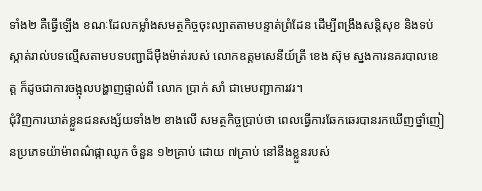ទាំង២ គឺធ្វើឡើង ខណៈដែលកម្លាំងសមត្ថកិច្ចចុះល្បាតតាមបន្ទាត់ព្រំដែន ដើម្បីពង្រឹងសន្តិសុខ និងទប់ស្កាត់រាល់បទល្មើសតាមបទបញ្ជាដ៏ម៉ឺងម៉ាត់របស់ លោកឧត្តមសេនីយ៍ត្រី ខេង ស៊ុម ស្នងការនគរបាលខេត្ត ក៏ដូចជាការចង្អុលបង្ហាញផ្ទាល់ពី លោក ប្រាក់ សាំ ជាមេបញ្ជាការវរ។
ជុំវិញការឃាត់ខ្លួនជនសង្ស័យទាំង២ ខាងលើ សមត្ថកិច្ចប្រាប់ថា ពេលធ្វើការឆែកឆេរបានរកឃើញថ្នាំញៀនប្រភេទយ៉ាម៉ាពណ៌ផ្កាឈូក ចំនួន ១២គ្រាប់ ដោយ ៧គ្រាប់ នៅនឹងខ្លួនរបស់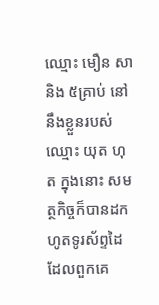ឈ្មោះ មឿន សា និង ៥គ្រាប់ នៅនឹងខ្លួនរបស់ឈ្មោះ យុត ហុត ក្នុងនោះ សមត្ថកិច្ចក៏បានដកហូតទូរស័ព្ទដៃ ដែលពួកគេ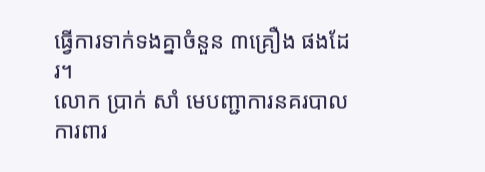ធ្វើការទាក់ទងគ្នាចំនួន ៣គ្រឿង ផងដែរ។
លោក ប្រាក់ សាំ មេបញ្ជាការនគរបាលការពារ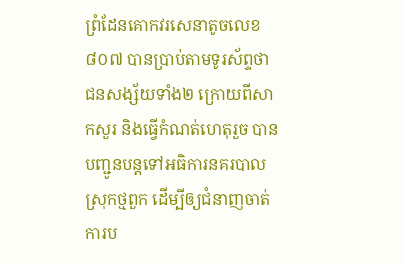ព្រំដែនគោកវរសេនាតូចលេខ៨០៧ បានប្រាប់តាមទូរស័ព្ទថា ជនសង្ស័យទាំង២ ក្រោយពីសាកសួរ និងធ្វើកំណត់ហេតុរួច បានបញ្ជូនបន្តទៅអធិការនគរបាលស្រុកថ្មពួក ដើម្បីឲ្យជំនាញចាត់ការប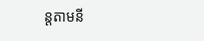ន្តតាមនី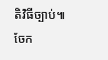តិវិធីច្បាប់៕
ចែក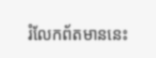រំលែកព័តមាននេះ